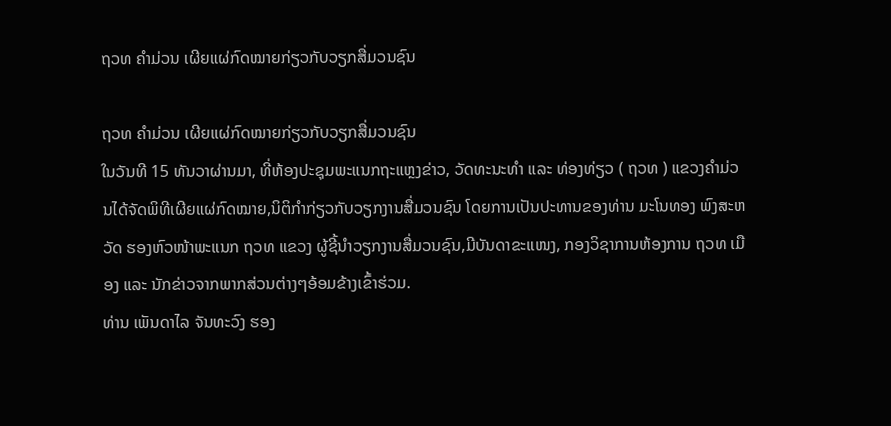ຖວທ ຄໍາມ່ວນ ເຜີຍແຜ່ກົດໝາຍກ່ຽວກັບວຽກສື່ມວນຊົນ

ຖວທ ຄໍາມ່ວນ ເຜີຍແຜ່ກົດໝາຍກ່ຽວກັບວຽກສື່ມວນຊົນ
ໃນວັນທີ 15 ທັນວາຜ່ານມາ, ທີ່ຫ້ອງປະຊຸມພະແນກຖະແຫຼງຂ່າວ, ວັດທະນະທໍາ ແລະ ທ່ອງທ່ຽວ ( ຖວທ ) ແຂວງຄໍາມ່ວນໄດ້ຈັດພິທີເຜີຍແຜ່ກົດໝາຍ,ນິຕິກຳກ່ຽວກັບວຽກງານສື່ມວນຊົນ ໂດຍການເປັນປະທານຂອງທ່ານ ມະໂນທອງ ພົງສະຫວັດ ຮອງຫົວໜ້າພະແນກ ຖວທ ແຂວງ ຜູ້ຊີ້ນຳວຽກງານສື່ມວນຊົນ,ມີບັນດາຂະແໜງ, ກອງວິຊາການຫ້ອງການ ຖວທ ເມືອງ ແລະ ນັກຂ່າວຈາກພາກສ່ວນຕ່າງໆອ້ອມຂ້າງເຂົ້າຮ່ວມ.
ທ່ານ ເພັນດາໄລ ຈັນທະວົງ ຮອງ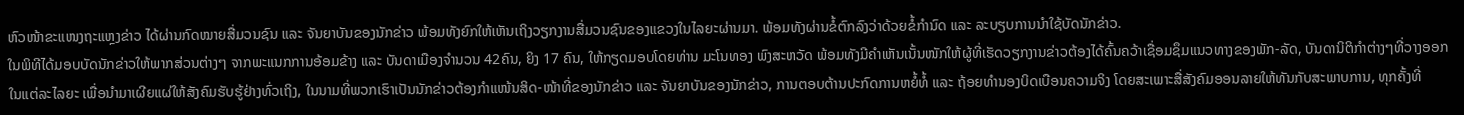ຫົວໜ້າຂະແໜງຖະແຫຼງຂ່າວ ໄດ້ຜ່ານກົດໝາຍສື່ມວນຊົນ ແລະ ຈັນຍາບັນຂອງນັກຂ່າວ ພ້ອມທັງຍົກໃຫ້ເຫັນເຖິງວຽກງານສື່ມວນຊົນຂອງແຂວງໃນໄລຍະຜ່ານມາ. ພ້ອມທັງຜ່ານຂໍ້ຕົກລົງວ່າດ້ວຍຂໍ້ກໍານົດ ແລະ ລະບຽບການນໍາໃຊ້ບັດນັກຂ່າວ.
ໃນພິທີໄດ້ມອບບັດນັກຂ່າວໃຫ້ພາກສ່ວນຕ່າງໆ ຈາກພະແນກການອ້ອມຂ້າງ ແລະ ບັນດາເມືອງຈໍານວນ 42ຄົນ, ຍິງ 17 ຄົນ, ໃຫ້ກຽດມອບໂດຍທ່ານ ມະໂນທອງ ພົງສະຫວັດ ພ້ອມທັງມີຄຳເຫັນເນັ້ນໜັກໃຫ້ຜູ້ທີ່ເຮັດວຽກງານຂ່າວຕ້ອງໄດ້ຄົ້ນຄວ້າເຊື່ອມຊຶມແນວທາງຂອງພັກ-ລັດ, ບັນດານິຕິກຳຕ່າງໆທີ່ວາງອອກໃນແຕ່ລະໄລຍະ ເພື່ອນຳມາເຜີຍແຜ່ໃຫ້ສັງຄົມຮັບຮູ້ຢ່າງທົ່ວເຖິງ, ໃນນາມທີ່ພວກເຮົາເປັນນັກຂ່າວຕ້ອງກຳແໜ້ນສິດ-ໜ້າທີ່ຂອງນັກຂ່າວ ແລະ ຈັນຍາບັນຂອງນັກຂ່າວ, ການຕອບຕ້ານປະກົດການຫຍໍ້ທໍ້ ແລະ ຖ້ອຍທຳນອງບິດເບືອນຄວາມຈິງ ໂດຍສະເພາະສື່ສັງຄົມອອນລາຍໃຫ້ທັນກັບສະພາບການ, ທຸກຄັ້ງທີ່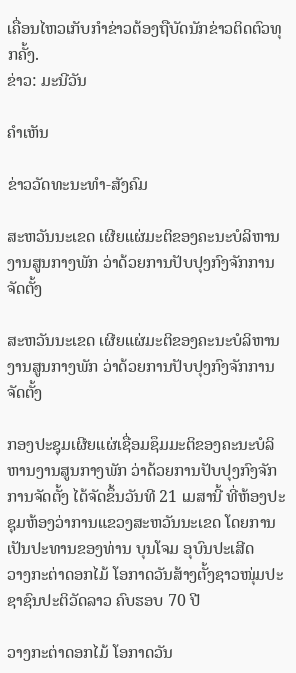ເຄື່ອນໄຫວເກັບກຳຂ່າວຕ້ອງຖືບັດນັກຂ່າວຕິດຕົວທຸກຄັ້ງ.
ຂ່າວ: ມະນີວັນ

ຄໍາເຫັນ

ຂ່າວວັດທະນະທຳ-ສັງຄົມ

ສະຫວັນນະເຂດ ເຜີຍແຜ່ມະຕິຂອງຄະນະບໍລິຫານງານສູນກາງພັກ ວ່າດ້ວຍການປັບປຸງກົງຈັກການຈັດຕັ້ງ

ສະຫວັນນະເຂດ ເຜີຍແຜ່ມະຕິຂອງຄະນະບໍລິຫານງານສູນກາງພັກ ວ່າດ້ວຍການປັບປຸງກົງຈັກການຈັດຕັ້ງ

ກອງປະຊຸມເຜີຍແຜ່ເຊື່ອມຊຶມມະຕິຂອງຄະນະບໍລິຫານງານສູນກາງພັກ ວ່າດ້ວຍການປັບປຸງກົງຈັກການຈັດຕັ້ງ ໄດ້ຈັດຂຶ້ນວັນທີ 21 ເມສານີ້ ທີ່ຫ້ອງປະຊຸມຫ້ອງວ່າການແຂວງສະຫວັນນະເຂດ ໂດຍການເປັນປະທານຂອງທ່ານ ບຸນໂຈມ ອຸບົນປະເສີດ
ວາງກະຕ່າດອກໄມ້ ໂອກາດວັນສ້າງຕັ້ງຊາວໜຸ່ມປະຊາຊົນປະຕິວັດລາວ ຄົບຮອບ 70 ປີ

ວາງກະຕ່າດອກໄມ້ ໂອກາດວັນ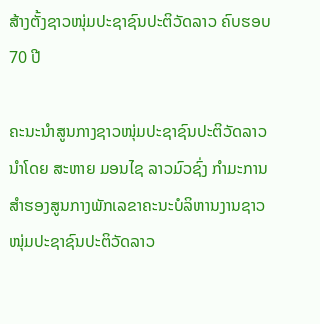ສ້າງຕັ້ງຊາວໜຸ່ມປະຊາຊົນປະຕິວັດລາວ ຄົບຮອບ 70 ປີ

ຄະນະນຳສູນກາງຊາວໜຸ່ມປະຊາຊົນປະຕິວັດລາວ ນຳໂດຍ ສະຫາຍ ມອນໄຊ ລາວມົວຊົ່ງ ກຳມະການສໍາຮອງສູນກາງພັກເລຂາຄະນະບໍລິຫານງານຊາວໜຸ່ມປະຊາຊົນປະຕິວັດລາວ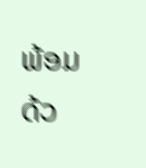ພ້ອມດ້ວ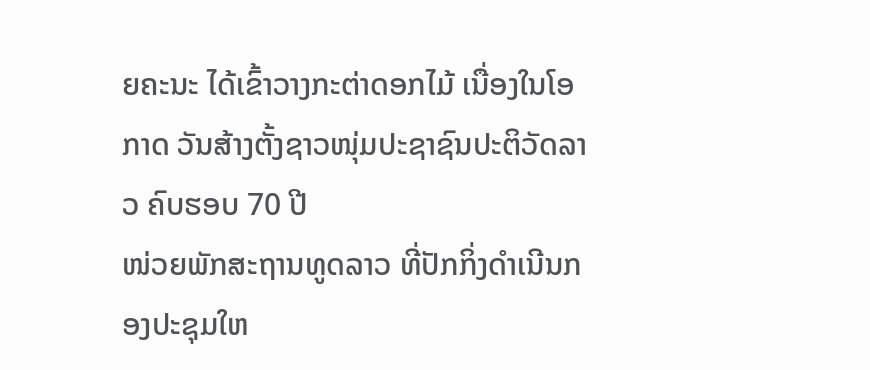ຍຄະນະ ໄດ້ເຂົ້າວາງກະຕ່າດອກໄມ້ ເນື່ອງໃນໂອກາດ ວັນສ້າງຕັ້ງຊາວໜຸ່ມປະຊາຊົນປະຕິວັດລາວ ຄົບຮອບ 70 ປີ
ໜ່ວຍພັກສະຖານທູດລາວ ທີ່ປັກກິ່ງດຳເນີນກອງປະຊຸມໃຫ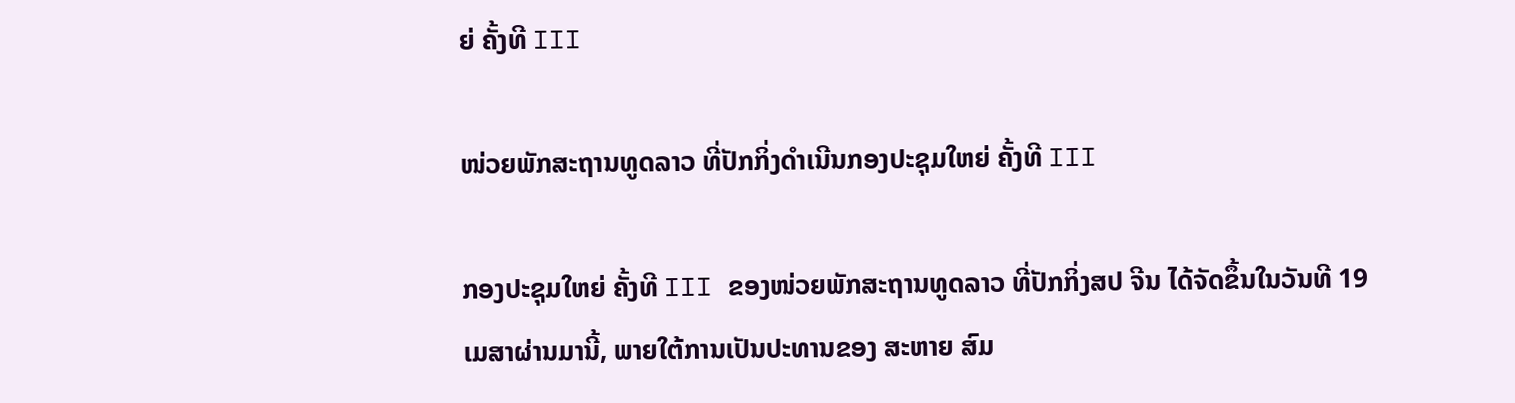ຍ່ ຄັ້ງທີ III

ໜ່ວຍພັກສະຖານທູດລາວ ທີ່ປັກກິ່ງດຳເນີນກອງປະຊຸມໃຫຍ່ ຄັ້ງທີ III

ກອງປະຊຸມໃຫຍ່ ຄັ້ງທີ III ຂອງໜ່ວຍພັກສະຖານທູດລາວ ທີ່ປັກກິ່ງສປ ຈີນ ໄດ້ຈັດຂຶ້ນໃນວັນທີ 19 ເມສາຜ່ານມານີ້, ພາຍໃຕ້ການເປັນປະທານຂອງ ສະຫາຍ ສົມ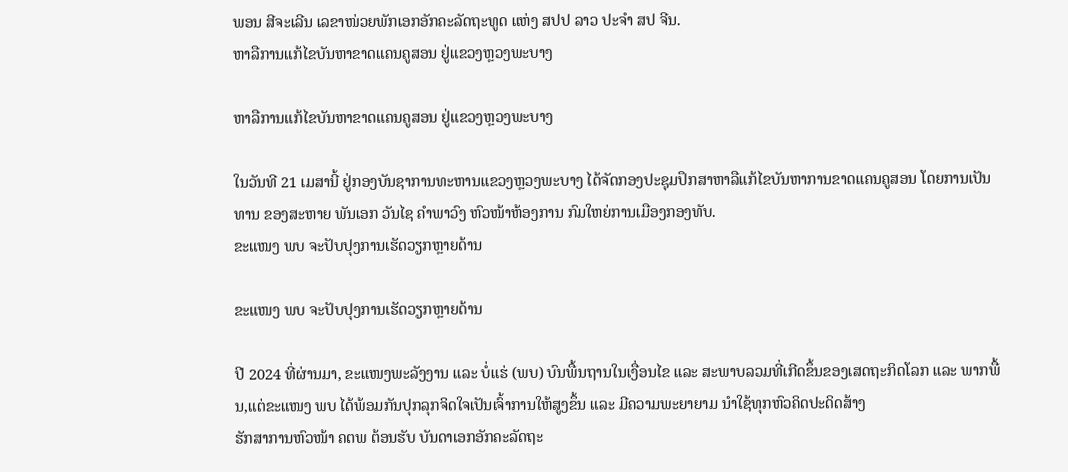ພອນ ສີຈະເລີນ ເລຂາໜ່ວຍພັກເອກອັກຄະລັດຖະທູດ ແຫ່ງ ສປປ ລາວ ປະຈຳ ສປ ຈີນ.
ຫາລືການແກ້ໄຂບັນຫາຂາດແຄນຄູສອນ ຢູ່ແຂວງຫຼວງພະບາງ

ຫາລືການແກ້ໄຂບັນຫາຂາດແຄນຄູສອນ ຢູ່ແຂວງຫຼວງພະບາງ

ໃນວັນທີ 21 ເມສານີ້ ຢູ່ກອງບັນຊາການທະຫານແຂວງຫຼວງພະບາງ ໄດ້ຈັດກອງປະຊຸມປຶກສາຫາລືແກ້ໄຂບັນຫາການຂາດແຄນຄູສອນ ໂດຍການເປັນທານ ຂອງສະຫາຍ ພັນເອກ ວັນໄຊ ຄຳພາວົງ ຫົວໜ້າຫ້ອງການ ກົມໃຫຍ່ການເມືອງກອງທັບ.
ຂະແໜງ ພບ ຈະປັບປຸງການເຮັດວຽກຫຼາຍດ້ານ

ຂະແໜງ ພບ ຈະປັບປຸງການເຮັດວຽກຫຼາຍດ້ານ

ປີ 2024 ທີ່ຜ່ານມາ, ຂະແໜງພະລັງງານ ແລະ ບໍ່ແຮ່ (ພບ) ບົນພື້ນຖານໃນເງື່ອນໄຂ ແລະ ສະພາບລວມທີ່ເກີດຂຶ້ນຂອງເສດຖະກິດໂລກ ແລະ ພາກພື້ນ,ແຕ່ຂະແໜງ ພບ ໄດ້ພ້ອມກັນປຸກລຸກຈິດໃຈເປັນເຈົ້າການໃຫ້ສູງຂຶ້ນ ແລະ ມີຄວາມພະຍາຍາມ ນໍາໃຊ້ທຸກຫົວຄິດປະດິດສ້າງ
ຮັກສາການຫົວໜ້າ ຄຕພ ຕ້ອນຮັບ ບັນດາເອກອັກຄະລັດຖະ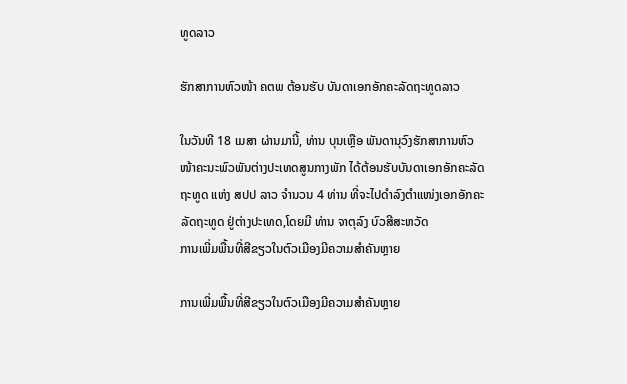ທູດລາວ

ຮັກສາການຫົວໜ້າ ຄຕພ ຕ້ອນຮັບ ບັນດາເອກອັກຄະລັດຖະທູດລາວ

ໃນວັນທີ 18 ເມສາ ຜ່ານມານີ້, ທ່ານ ບຸນເຫຼືອ ພັນດານຸວົງຮັກສາການຫົວໜ້າຄະນະພົວພັນຕ່າງປະເທດສູນກາງພັກ ໄດ້ຕ້ອນຮັບບັນດາເອກອັກຄະລັດຖະທູດ ແຫ່ງ ສປປ ລາວ ຈໍານວນ 4 ທ່ານ ທີ່ຈະໄປດໍາລົງຕໍາແໜ່ງເອກອັກຄະລັດຖະທູດ ຢູ່ຕ່າງປະເທດ,ໂດຍມີ ທ່ານ ຈາຕຸລົງ ບົວສີສະຫວັດ
ການເພີ່ມພື້ນທີ່ສີຂຽວໃນຕົວເມືອງມີຄວາມສໍາຄັນຫຼາຍ

ການເພີ່ມພື້ນທີ່ສີຂຽວໃນຕົວເມືອງມີຄວາມສໍາຄັນຫຼາຍ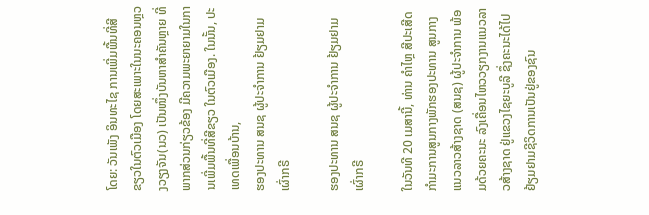ໂດຍ: ວັນເພັງ ອິນທະໄຊ ການເພີ່ມພື້ນທີ່ສີຂຽວໃນຕົວເມືອງ ໂດຍສະເພາະໃນນະຄອນຫຼວງວຽງຈັນ(ນວ) ເປັນໜຶ່ງບັນຫາສໍາຄັນຫຼາຍ ທີ່ພາກສ່ວນກ່ຽວຂ້ອງ ມີຄວາມພະຍາຍາມໃນການເພີ່ມພື້ນທີ່ສີຂຽວ ໃນຕົວເມືອງ. ໃນນັ້ນ, ປະເທດເພື່ອນບ້ານ,
ຮອງປະທານ ສນຊ ຜູ້ປະຈໍາການ ຢ້ຽມຢາມ ເຜົ່າກຣີ

ຮອງປະທານ ສນຊ ຜູ້ປະຈໍາການ ຢ້ຽມຢາມ ເຜົ່າກຣີ

ໃນວັນທີ 20 ເມສານີ້, ທ່ານ ຄໍາໄຫຼ ສີປະເສີດ ກໍາມະການສູນກາງພັກຮອງປະທານ ສູນກາງແນວລາວສ້າງຊາດ (ສນຊ) ຜູ້ປະຈໍາການ ພ້ອມດ້ວຍຄະນະ ລົງເຄື່ອນໄຫວວຽກງານແນວລາວສ້າງຊາດ ຢູ່ແຂວງໄຊຍະບູລີ ຊຶ່ງຄະນະໄດ້ໄປຢ້ຽມຢາມຊີວິດການເປັນຢູ່ຂອງຊົນ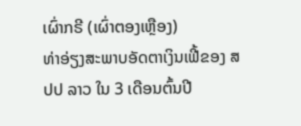ເຜົ່າກຣີ (ເຜົ່າຕອງເຫຼືອງ)
ທ່າອ່ຽງສະພາບອັດຕາເງິນເຟີ້ຂອງ ສປປ ລາວ ໃນ 3 ເດືອນຕົ້ນປີ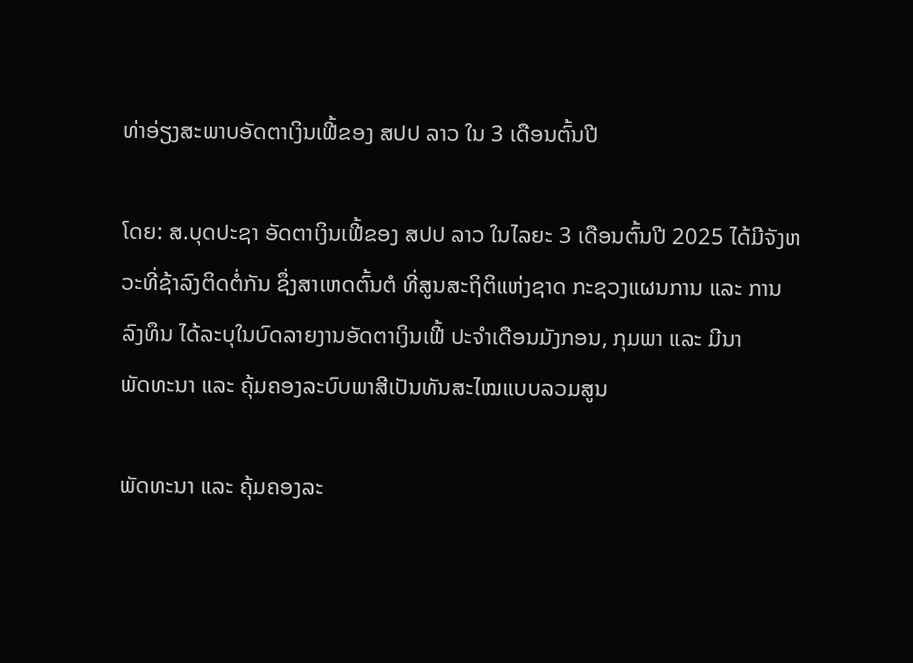ທ່າອ່ຽງສະພາບອັດຕາເງິນເຟີ້ຂອງ ສປປ ລາວ ໃນ 3 ເດືອນຕົ້ນປີ

ໂດຍ: ສ.ບຸດປະຊາ ອັດຕາເງິນເຟີ້ຂອງ ສປປ ລາວ ໃນໄລຍະ 3 ເດືອນຕົ້ນປີ 2025 ໄດ້ມີຈັງຫວະທີ່ຊ້າລົງຕິດຕໍ່ກັນ ຊຶ່ງສາເຫດຕົ້ນຕໍ ທີ່ສູນສະຖິຕິແຫ່ງຊາດ ກະຊວງແຜນການ ແລະ ການລົງທຶນ ໄດ້ລະບຸໃນບົດລາຍງານອັດຕາເງິນເຟີ້ ປະຈໍາເດືອນມັງກອນ, ກຸມພາ ແລະ ມີນາ
ພັດທະນາ ແລະ ຄຸ້ມຄອງລະບົບພາສີເປັນທັນສະໄໝແບບລວມສູນ

ພັດທະນາ ແລະ ຄຸ້ມຄອງລະ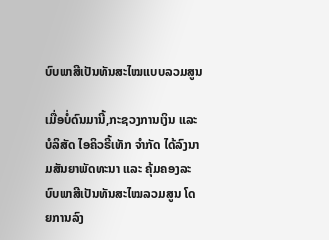ບົບພາສີເປັນທັນສະໄໝແບບລວມສູນ

ເມື່ອບໍ່ດົນມານີ້,ກະຊວງການເງິນ ແລະ ບໍລິສັດ ໄອຄິວຣີ້ເທັກ ຈໍາກັດ ໄດ້ລົງນາມສັນຍາພັດທະນາ ແລະ ຄຸ້ມຄອງລະບົບພາສີເປັນທັນສະໄໝລວມສູນ ໂດຍການລົງ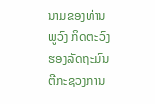ນາມຂອງທ່ານ ພູວົງ ກິດຕະວົງ ຮອງລັດຖະມົນຕີກະຊວງການ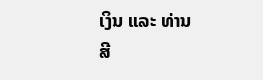ເງິນ ແລະ ທ່ານ ສີ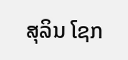ສຸລິນ ໂຊກ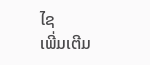ໄຊ
ເພີ່ມເຕີມ